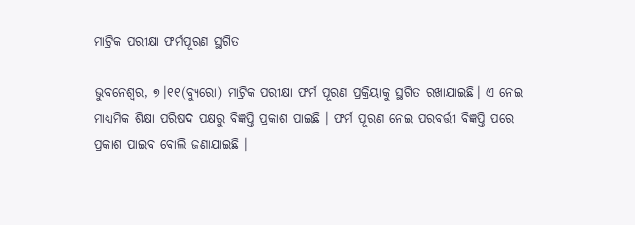ମାଟ୍ରିକ ପରୀକ୍ଷା ଫର୍ମପୂରଣ ସ୍ଥଗିତ

ଭୁବନେଶ୍ୱର, ୭।୧୧(ବ୍ୟୁରୋ) ମାଟ୍ରିକ ପରୀକ୍ଷା ଫର୍ମ ପୂରଣ ପ୍ରକ୍ରିୟାକୁ ସ୍ଥଗିତ ରଖାଯାଇଛି। ଏ ନେଇ ମାଧ୍ୟମିକ ଶିକ୍ଷା ପରିଷଦ ପକ୍ଷରୁ ବିଜ୍ଞପ୍ତି ପ୍ରକାଶ ପାଇଛି । ଫର୍ମ ପୂରଣ ନେଇ ପରବର୍ତ୍ତୀ ବିଜ୍ଞପ୍ତି ପରେ ପ୍ରକାଶ ପାଇବ ବୋଲି ଜଣାଯାଇଛି ।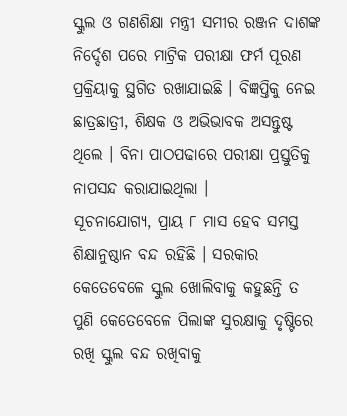ସ୍କୁଲ ଓ ଗଣଶିକ୍ଷା ମନ୍ତ୍ରୀ ସମୀର ରଞ୍ଜନ ଦାଶଙ୍କ ନିର୍ଦ୍ଦେଶ ପରେ ମାଟ୍ରିକ ପରୀକ୍ଷା ଫର୍ମ ପୂରଣ ପ୍ରକ୍ରିୟାକୁ ସ୍ଥଗିତ ରଖାଯାଇଛି । ବିଜ୍ଞପ୍ତିକୁ ନେଇ ଛାତ୍ରଛାତ୍ରୀ, ଶିକ୍ଷକ ଓ ଅଭିଭାବକ ଅସନ୍ତୁଷ୍ଟ ଥିଲେ । ବିନା ପାଠପଢାରେ ପରୀକ୍ଷା ପ୍ରସ୍ତୁତିକୁ ନାପସନ୍ଦ କରାଯାଇଥିଲା ।
ସୂଚନାଯୋଗ୍ୟ, ପ୍ରାୟ ୮ ମାସ ହେବ ସମସ୍ତ ଶିକ୍ଷାନୁଷ୍ଠାନ ବନ୍ଦ ରହିଛି । ସରକାର କେତେବେଳେ ସ୍କୁଲ ଖୋଲିବାକୁ କହୁଛନ୍ତି ତ ପୁଣି କେତେବେଳେ ପିଲାଙ୍କ ସୁରକ୍ଷାକୁ ଦୃଷ୍ଟିରେ ରଖି ସ୍କୁଲ ବନ୍ଦ ରଖିବାକୁ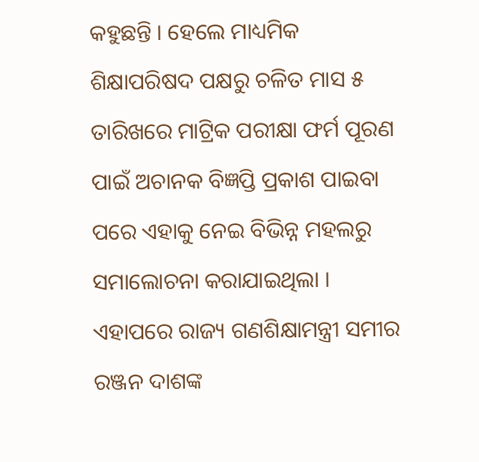କହୁଛନ୍ତି । ହେଲେ ମାଧ୍ୟମିକ ଶିକ୍ଷାପରିଷଦ ପକ୍ଷରୁ ଚଳିତ ମାସ ୫ ତାରିଖରେ ମାଟ୍ରିକ ପରୀକ୍ଷା ଫର୍ମ ପୂରଣ ପାଇଁ ଅଚାନକ ବିଜ୍ଞପ୍ତି ପ୍ରକାଶ ପାଇବା ପରେ ଏହାକୁ ନେଇ ବିଭିନ୍ନ ମହଲରୁ ସମାଲୋଚନା କରାଯାଇଥିଲା । ଏହାପରେ ରାଜ୍ୟ ଗଣଶିକ୍ଷାମନ୍ତ୍ରୀ ସମୀର ରଞ୍ଜନ ଦାଶଙ୍କ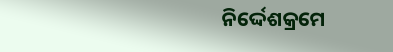ନିର୍ଦ୍ଦେଶକ୍ରମେ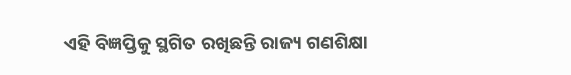ଏହି ବିଜ୍ଞପ୍ତିକୁ ସ୍ଥଗିତ ରଖିଛନ୍ତି ରାଜ୍ୟ ଗଣଶିକ୍ଷା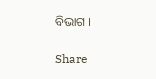ବିଭାଗ ।

Share